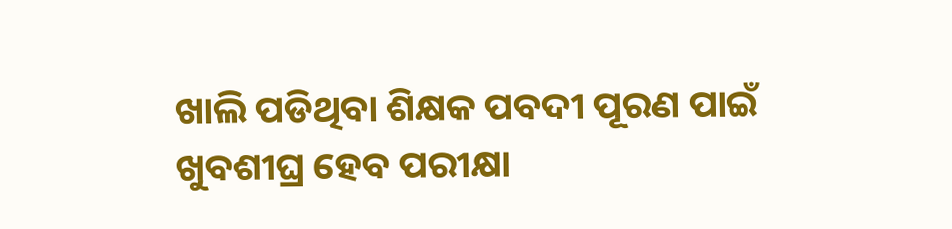ଖାଲି ପଡିଥିବା ଶିକ୍ଷକ ପବଦୀ ପୂରଣ ପାଇଁ ଖୁବଶୀଘ୍ର ହେବ ପରୀକ୍ଷା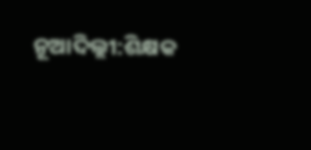ନୂଆଦିଲ୍ଲୀ:ଶିକ୍ଷକ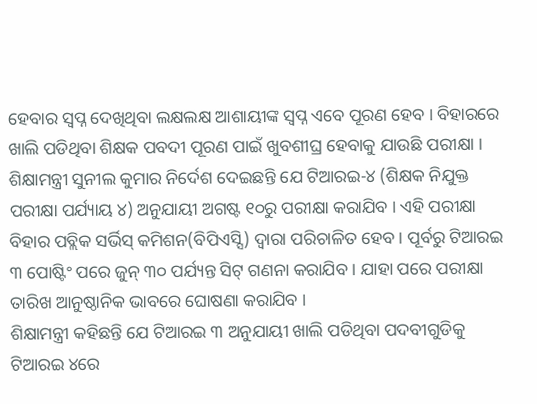ହେବାର ସ୍ୱପ୍ନ ଦେଖିଥିବା ଲକ୍ଷଲକ୍ଷ ଆଶାୟୀଙ୍କ ସ୍ୱପ୍ନ ଏବେ ପୂରଣ ହେବ । ବିହାରରେ ଖାଲି ପଡିଥିବା ଶିକ୍ଷକ ପବଦୀ ପୂରଣ ପାଇଁ ଖୁବଶୀଘ୍ର ହେବାକୁ ଯାଉଛି ପରୀକ୍ଷା । ଶିକ୍ଷାମନ୍ତ୍ରୀ ସୁନୀଲ କୁମାର ନିର୍ଦେଶ ଦେଇଛନ୍ତି ଯେ ଟିଆରଇ-୪ (ଶିକ୍ଷକ ନିଯୁକ୍ତ ପରୀକ୍ଷା ପର୍ଯ୍ୟାୟ ୪) ଅନୁଯାୟୀ ଅଗଷ୍ଟ ୧୦ରୁ ପରୀକ୍ଷା କରାଯିବ । ଏହି ପରୀକ୍ଷା ବିହାର ପବ୍ଲିକ ସର୍ଭିସ୍ କମିଶନ(ବିପିଏସ୍ସି) ଦ୍ୱାରା ପରିଚାଳିତ ହେବ । ପୂର୍ବରୁ ଟିଆରଇ ୩ ପୋଷ୍ଟିଂ ପରେ ଜୁନ୍ ୩୦ ପର୍ଯ୍ୟନ୍ତ ସିଟ୍ ଗଣନା କରାଯିବ । ଯାହା ପରେ ପରୀକ୍ଷା ତାରିଖ ଆନୁଷ୍ଠାନିକ ଭାବରେ ଘୋଷଣା କରାଯିବ ।
ଶିକ୍ଷାମନ୍ତ୍ରୀ କହିଛନ୍ତି ଯେ ଟିଆରଇ ୩ ଅନୁଯାୟୀ ଖାଲି ପଡିଥିବା ପଦବୀଗୁଡିକୁ ଟିଆରଇ ୪ରେ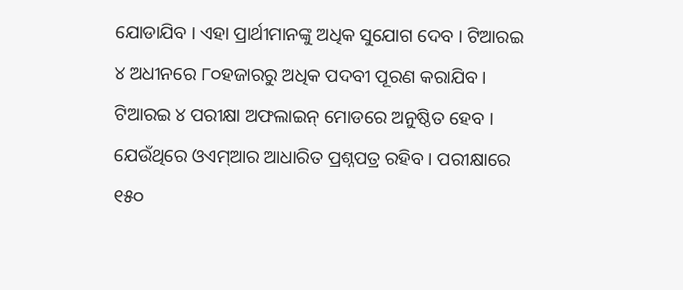ଯୋଡାଯିବ । ଏହା ପ୍ରାର୍ଥୀମାନଙ୍କୁ ଅଧିକ ସୁଯୋଗ ଦେବ । ଟିଆରଇ ୪ ଅଧୀନରେ ୮୦ହଜାରରୁ ଅଧିକ ପଦବୀ ପୂରଣ କରାଯିବ । ଟିଆରଇ ୪ ପରୀକ୍ଷା ଅଫଲାଇନ୍ ମୋଡରେ ଅନୁଷ୍ଠିତ ହେବ । ଯେଉଁଥିରେ ଓଏମ୍ଆର ଆଧାରିତ ପ୍ରଶ୍ନପତ୍ର ରହିବ । ପରୀକ୍ଷାରେ ୧୫୦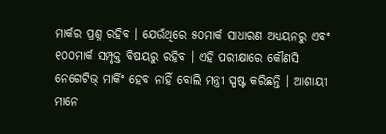ମାର୍କର ପ୍ରଶ୍ନ ରହିବ । ଯେଉଁଥିରେ ୫୦ମାର୍କ ସାଧାରଣ ଅଧ୍ୟୟନରୁ ଏବଂ ୧୦୦ମାର୍କ ସମ୍ପୃକ୍ତ ବିଷୟରୁ ରହିବ । ଏହି ପରୀକ୍ଷାରେ କୌଣସି ନେଗେଟିଭ୍ ମାର୍କିଂ ହେବ ନାହିଁ ବୋଲି ମନ୍ତ୍ରୀ ସ୍ପଷ୍ଟ କରିଛନ୍ତି । ଆଶାୟୀ ମାନେ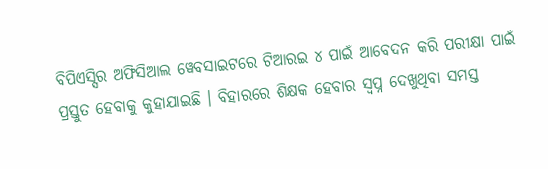ବିପିଏସ୍ସିର ଅଫିସିଆଲ ୱେବସାଇଟରେ ଟିଆରଇ ୪ ପାଇଁ ଆବେଦନ କରି ପରୀକ୍ଷା ପାଇଁ ପ୍ରସ୍ତୁତ ହେବାକୁ କୁହାଯାଇଛି । ବିହାରରେ ଶିକ୍ଷକ ହେବାର ସ୍ୱପ୍ନ ଦେଖୁଥିବା ସମସ୍ତ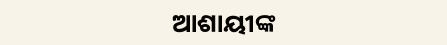ଆଶାୟୀଙ୍କ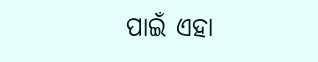ପାଇଁ ଏହା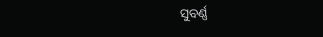ସୁବର୍ଣ୍ଣ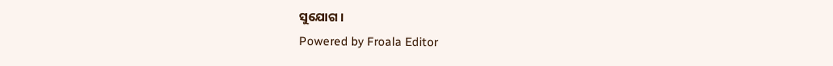ସୁଯୋଗ ।
Powered by Froala Editor